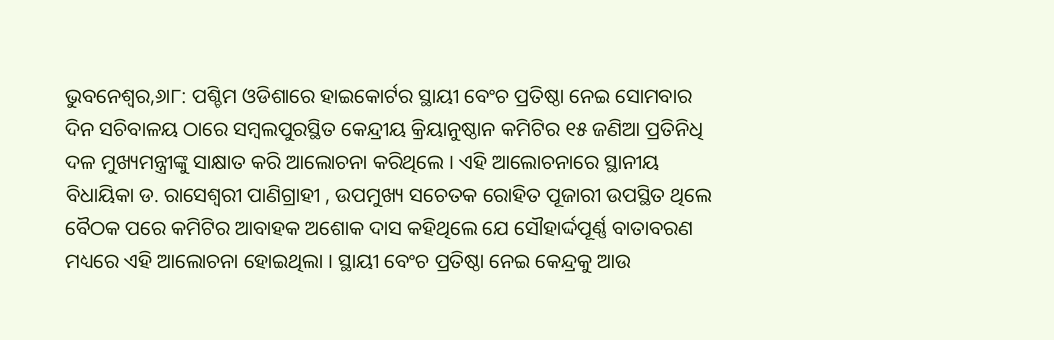ଭୁବନେଶ୍ୱର,୬ା୮: ପଶ୍ଚିମ ଓଡିଶାରେ ହାଇକୋର୍ଟର ସ୍ଥାୟୀ ବେଂଚ ପ୍ରତିଷ୍ଠା ନେଇ ସୋମବାର ଦିନ ସଚିବାଳୟ ଠାରେ ସମ୍ବଲପୁରସ୍ଥିତ କେନ୍ଦ୍ରୀୟ କ୍ରିୟାନୁଷ୍ଠାନ କମିଟିର ୧୫ ଜଣିଆ ପ୍ରତିନିଧି ଦଳ ମୁଖ୍ୟମନ୍ତ୍ରୀଙ୍କୁ ସାକ୍ଷାତ କରି ଆଲୋଚନା କରିଥିଲେ । ଏହି ଆଲୋଚନାରେ ସ୍ଥାନୀୟ ବିଧାୟିକା ଡ. ରାସେଶ୍ୱରୀ ପାଣିଗ୍ରାହୀ , ଉପମୁଖ୍ୟ ସଚେତକ ରୋହିତ ପୂଜାରୀ ଉପସ୍ଥିତ ଥିଲେ ବୈଠକ ପରେ କମିଟିର ଆବାହକ ଅଶୋକ ଦାସ କହିଥିଲେ ଯେ ସୌହାର୍ଦ୍ଦପୂର୍ଣ୍ଣ ବାତାବରଣ ମଧ୍ୟରେ ଏହି ଆଲୋଚନା ହୋଇଥିଲା । ସ୍ଥାୟୀ ବେଂଚ ପ୍ରତିଷ୍ଠା ନେଇ କେନ୍ଦ୍ରକୁ ଆଉ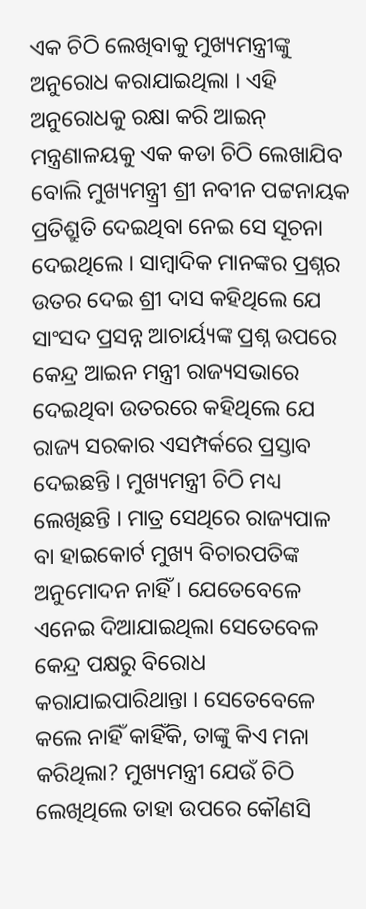ଏକ ଚିଠି ଲେଖିବାକୁ ମୁଖ୍ୟମନ୍ତ୍ରୀଙ୍କୁ ଅନୁରୋଧ କରାଯାଇଥିଲା । ଏହି ଅନୁରୋଧକୁ ରକ୍ଷା କରି ଆଇନ୍ ମନ୍ତ୍ରଣାଳୟକୁ ଏକ କଡା ଚିଠି ଲେଖାଯିବ ବୋଲି ମୁଖ୍ୟମନ୍ତ୍ର୍ରୀ ଶ୍ରୀ ନବୀନ ପଟ୍ଟନାୟକ ପ୍ରତିଶ୍ରୁତି ଦେଇଥିବା ନେଇ ସେ ସୂଚନା ଦେଇଥିଲେ । ସାମ୍ବାଦିକ ମାନଙ୍କର ପ୍ରଶ୍ନର ଉତର ଦେଇ ଶ୍ରୀ ଦାସ କହିଥିଲେ ଯେ ସାଂସଦ ପ୍ରସନ୍ନ ଆଚାର୍ୟ୍ୟଙ୍କ ପ୍ରଶ୍ନ ଉପରେ କେନ୍ଦ୍ର ଆଇନ ମନ୍ତ୍ରୀ ରାଜ୍ୟସଭାରେ ଦେଇଥିବା ଉତରରେ କହିଥିଲେ ଯେ ରାଜ୍ୟ ସରକାର ଏସମ୍ପର୍କରେ ପ୍ରସ୍ତାବ ଦେଇଛନ୍ତି । ମୁଖ୍ୟମନ୍ତ୍ରୀ ଚିଠି ମଧ୍ୟ ଲେଖିଛନ୍ତି । ମାତ୍ର ସେଥିରେ ରାଜ୍ୟପାଳ ବା ହାଇକୋର୍ଟ ମୁଖ୍ୟ ବିଚାରପତିଙ୍କ ଅନୁମୋଦନ ନାହିଁ । ଯେତେବେଳେ ଏନେଇ ଦିଆଯାଇଥିଲା ସେତେବେଳ କେନ୍ଦ୍ର ପକ୍ଷରୁ ବିରୋଧ କରାଯାଇପାରିଥାନ୍ତା । ସେତେବେଳେ କଲେ ନାହିଁ କାହିଁକି, ତାଙ୍କୁ କିଏ ମନା କରିଥିଲା? ମୁଖ୍ୟମନ୍ତ୍ରୀ ଯେଉଁ ଚିଠି ଲେଖିଥିଲେ ତାହା ଉପରେ କୌଣସି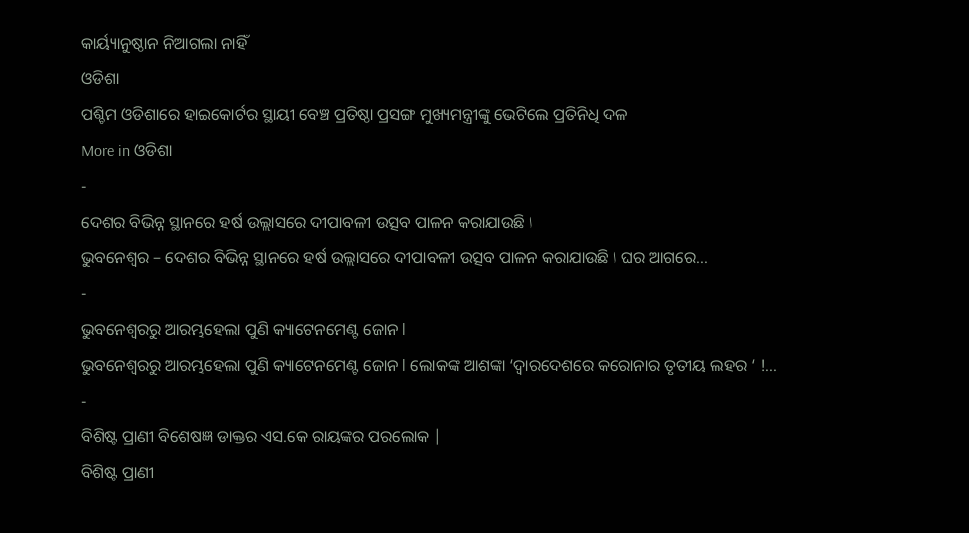କାର୍ୟ୍ୟାନୁଷ୍ଠାନ ନିଆଗଲା ନାହିଁ
ଓଡିଶା
ପଶ୍ଚିମ ଓଡିଶାରେ ହାଇକୋର୍ଟର ସ୍ଥାୟୀ ବେଞ୍ଚ ପ୍ରତିଷ୍ଠା ପ୍ରସଙ୍ଗ ମୁଖ୍ୟମନ୍ତ୍ରୀଙ୍କୁ ଭେଟିଲେ ପ୍ରତିନିଧି ଦଳ
More in ଓଡିଶା
-
ଦେଶର ବିଭିନ୍ନ ସ୍ଥାନରେ ହର୍ଷ ଉଲ୍ଲାସରେ ଦୀପାବଳୀ ଉତ୍ସବ ପାଳନ କରାଯାଉଛି ا
ଭୁବନେଶ୍ୱର – ଦେଶର ବିଭିନ୍ନ ସ୍ଥାନରେ ହର୍ଷ ଉଲ୍ଲାସରେ ଦୀପାବଳୀ ଉତ୍ସବ ପାଳନ କରାଯାଉଛି ا ଘର ଆଗରେ...
-
ଭୁବନେଶ୍ୱରରୁ ଆରମ୍ଭହେଲା ପୁଣି କ୍ୟାଟେନମେଣ୍ଟ ଜୋନ l
ଭୁବନେଶ୍ୱରରୁ ଆରମ୍ଭହେଲା ପୁଣି କ୍ୟାଟେନମେଣ୍ଟ ଜୋନ l ଲୋକଙ୍କ ଆଶଙ୍କା ‘ଦ୍ୱାରଦେଶରେ କରୋନାର ତୃତୀୟ ଲହର ‘ !...
-
ବିଶିଷ୍ଟ ପ୍ରାଣୀ ବିଶେଷଜ୍ଞ ଡାକ୍ତର ଏସ.କେ ରାୟଙ୍କର ପରଲୋକ |
ବିଶିଷ୍ଟ ପ୍ରାଣୀ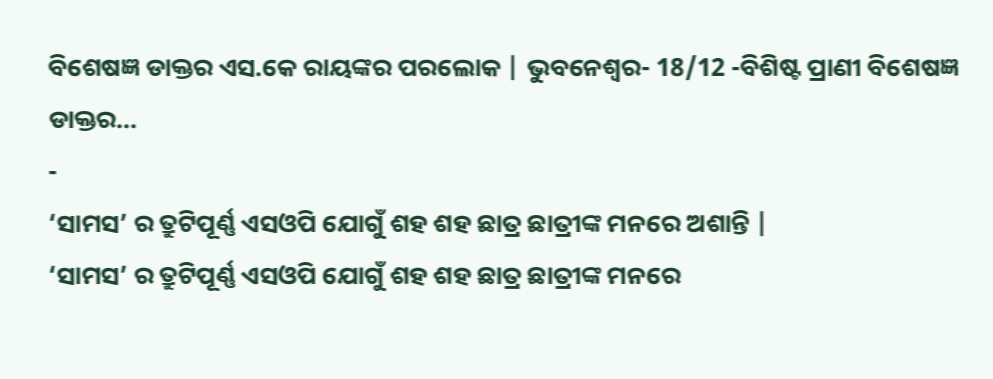ବିଶେଷଜ୍ଞ ଡାକ୍ତର ଏସ.କେ ରାୟଙ୍କର ପରଲୋକ | ଭୁବନେଶ୍ୱର- 18/12 -ବିଶିଷ୍ଟ ପ୍ରାଣୀ ବିଶେଷଜ୍ଞ ଡାକ୍ତର...
-
‘ସାମସ’ ର ତ୍ରୁଟିପୂର୍ଣ୍ଣ ଏସଓପି ଯୋଗୁଁ ଶହ ଶହ ଛାତ୍ର ଛାତ୍ରୀଙ୍କ ମନରେ ଅଶାନ୍ତି |
‘ସାମସ’ ର ତ୍ରୁଟିପୂର୍ଣ୍ଣ ଏସଓପି ଯୋଗୁଁ ଶହ ଶହ ଛାତ୍ର ଛାତ୍ରୀଙ୍କ ମନରେ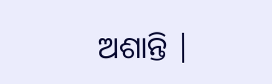ଅଶାନ୍ତି |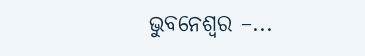ଭୁବନେଶ୍ୱର –...